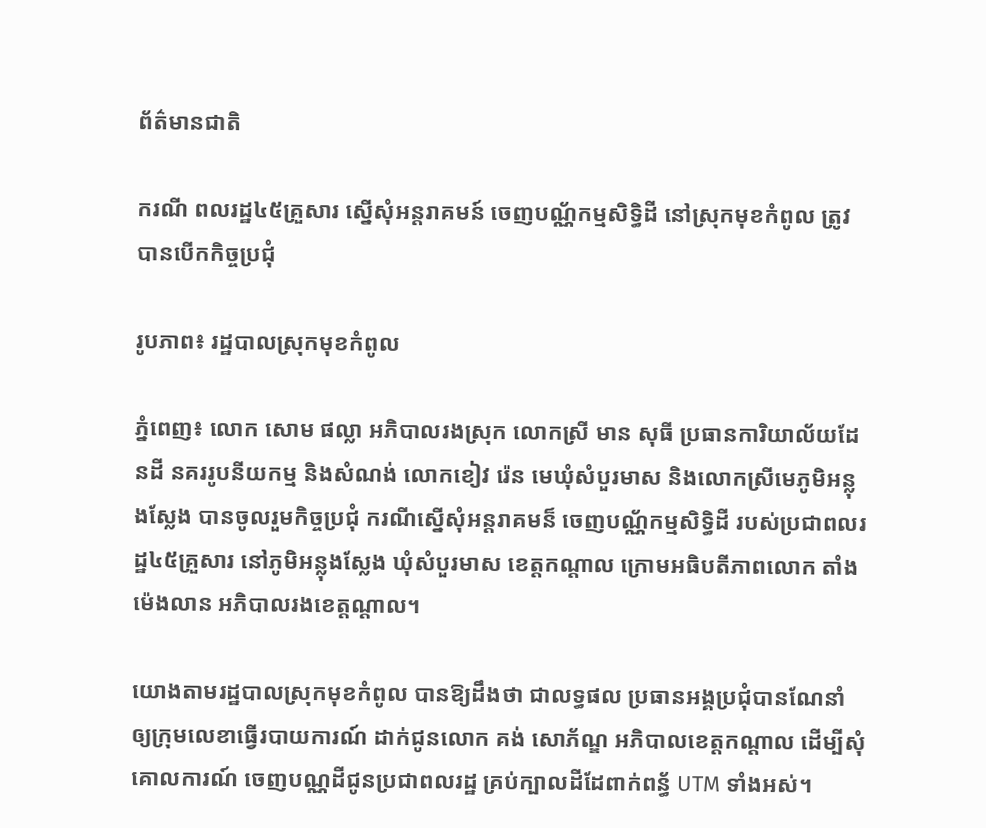ព័ត៌មានជាតិ

ករណី ពលរដ្ឋ៤៥គ្រួសារ ស្នើសុំអន្តរាគមន៍ ចេញបណ្ណ័កម្មសិទ្ធិដី នៅស្រុកមុខកំពូល ត្រូវបានបើកកិច្ចប្រជុំ

រូបភាព៖ រដ្ឋបាលស្រុកមុខកំពូល

ភ្នំពេញ៖ លោក សោម ផល្លា អភិបាលរងស្រុក លោកស្រី មាន សុធី ប្រធានការិយាល័យដែនដី នគររូបនីយកម្ម និងសំណង់ លោកខៀវ រ៉េន មេឃុំសំបួរមាស និងលោកស្រីមេភូមិអន្លុងស្លែង បានចូលរួមកិច្ចប្រជុំ ករណីស្នើសុំអន្តរាគមន៏ ចេញបណ្ណ័កម្មសិទ្ធិដី របស់ប្រជាពលរដ្ឋ៤៥គ្រួសារ នៅភូមិអន្លុងស្លែង ឃុំសំបួរមាស ខេត្តកណ្តាល ក្រោមអធិបតីភាពលោក តាំង ម៉េងលាន អភិបាលរងខេត្តណ្តាល។

យោងតាមរដ្ឋបាលស្រុកមុខកំពូល បានឱ្យដឹងថា ជាលទ្ធផល ប្រធានអង្គប្រជុំបានណែនាំ ឲ្យក្រុមលេខាធ្វើរបាយការណ៍ ដាក់ជូនលោក គង់ សោភ័ណ្ឌ អភិបាលខេត្តកណ្ដាល ដើម្បីសុំគោលការណ៍ ចេញបណ្ណដីជូនប្រជាពលរដ្ឋ គ្រប់ក្បាលដីដែពាក់ពន្ធ័ UTM ទាំងអស់។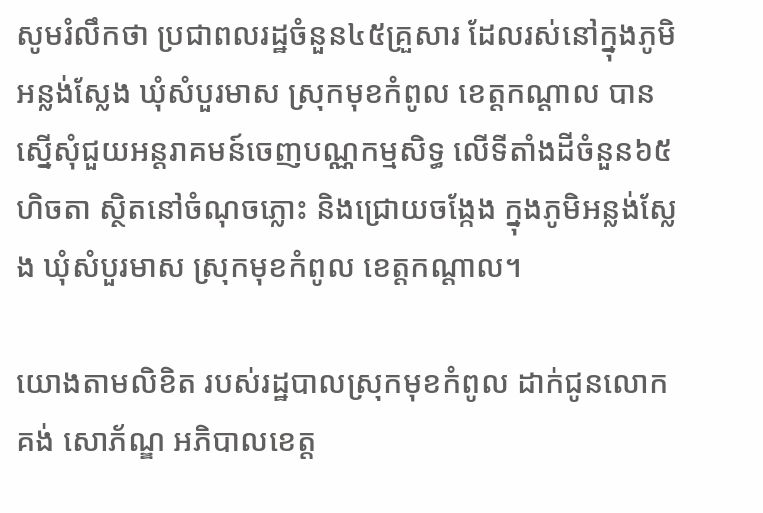សូមរំលឹកថា ប្រជាពលរដ្ឋចំនួន៤៥គ្រួសារ ដែលរស់នៅក្នុងភូមិអន្លង់ស្លែង ឃុំសំបួរមាស ស្រុកមុខកំពូល ខេត្តកណ្ដាល បានស្នើសុំជួយអន្តរាគមន៍ចេញបណ្ណកម្មសិទ្ធ លើទីតាំងដីចំនួន៦៥ហិចតា ស្ថិតនៅចំណុចភ្លោះ និងជ្រោយចង្កែង ក្នុងភូមិអន្លង់ស្លែង ឃុំសំបួរមាស ស្រុកមុខកំពូល ខេត្តកណ្ដាល។

យោងតាមលិខិត របស់រដ្ឋបាលស្រុកមុខកំពូល ដាក់ជូនលោក គង់ សោភ័ណ្ឌ អភិបាលខេត្ត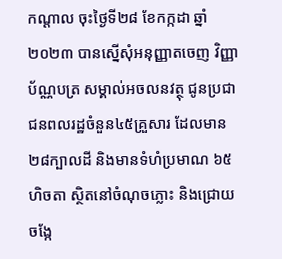កណ្ដាល ចុះថ្ងៃទី២៨ ខែកក្កដា ឆ្នាំ២០២៣ បានស្នើសុំអនុញ្ញាតចេញ វិញ្ញាប័ណ្ណបត្រ សម្គាល់អចលនវត្ថុ ជូនប្រជាជនពលរដ្ឋចំនួន៤៥គ្រួសារ ដែលមាន២៨ក្បាលដី និងមានទំហំប្រមាណ ៦៥ហិចតា ស្ថិតនៅចំណុចភ្លោះ និងជ្រោយចង្កែ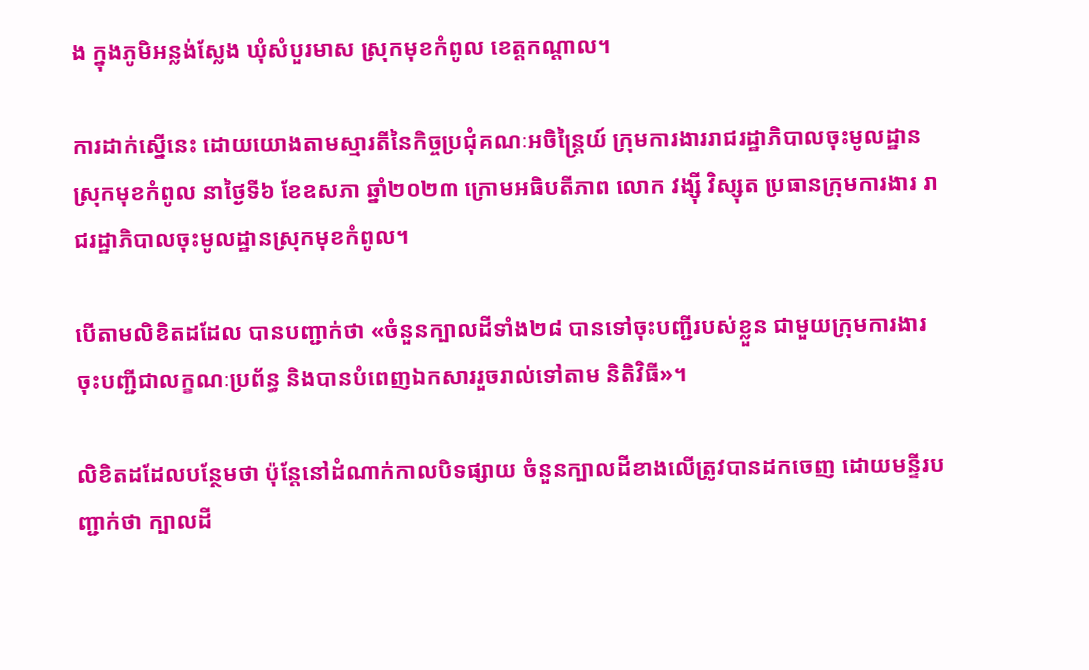ង ក្នុងភូមិអន្លង់ស្លែង ឃុំសំបួរមាស ស្រុកមុខកំពូល ខេត្តកណ្ដាល។

ការដាក់ស្នើនេះ ដោយយោងតាមស្មារតីនៃកិច្ចប្រជុំគណៈអចិន្រ្តៃយ៍ ក្រុមការងាររាជរដ្ឋាភិបាលចុះមូលដ្ឋាន ស្រុកមុខកំពូល នាថ្ងៃទី៦ ខែឧសភា ឆ្នាំ២០២៣ ក្រោមអធិបតីភាព លោក វង្ស៊ី វិស្សុត ប្រធានក្រុមការងារ រាជរដ្ឋាភិបាលចុះមូលដ្ឋានស្រុកមុខកំពូល។

បើតាមលិខិតដដែល បានបញ្ជាក់ថា «ចំនួនក្បាលដីទាំង២៨ បានទៅចុះបញ្ជីរបស់ខ្លួន ជាមួយក្រុមការងារចុះបញ្ជីជាលក្ខណៈប្រព័ន្ធ និងបានបំពេញឯកសាររួចរាល់ទៅតាម និតិវិធី»។

លិខិតដដែលបន្ថែមថា ប៉ុន្តែនៅដំណាក់កាលបិទផ្សាយ ចំនួនក្បាលដីខាងលើត្រូវបានដកចេញ ដោយមន្ទីរបញ្ជាក់ថា ក្បាលដី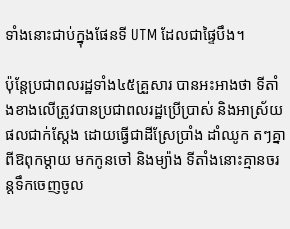ទាំងនោះជាប់ក្នុងផែនទី UTM ដែលជាផ្ទៃបឹង។

ប៉ុន្តែប្រជាពលរដ្ឋទាំង៤៥គ្រួសារ បានអះអាងថា ទីតាំងខាងលើត្រូវបានប្រជាពលរដ្ឋប្រើប្រាស់ និងអាស្រ័យផលជាក់ស្ដែង ដោយធ្វើជាដីស្រែប្រាំង ដាំឈូក តៗគ្នាពីឱពុកម្ដាយ មកកូនចៅ និងម្យ៉ាង ទីតាំងនោះគ្មានចរន្តទឹកចេញចូល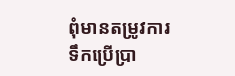ពុំមានតម្រូវការទឹកប្រើប្រា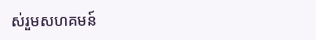ស់រួមសហគមន៍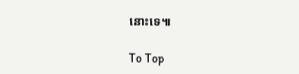នោះទេ៕

To Top